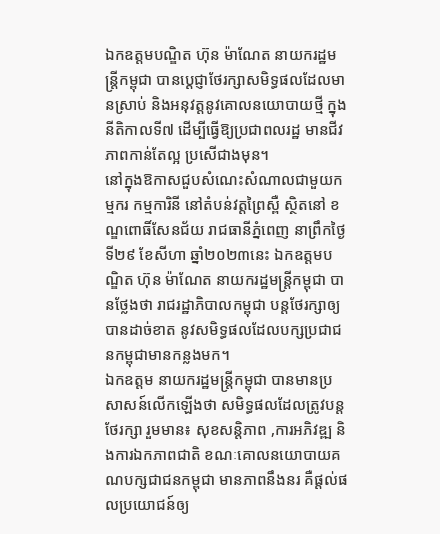ឯកឧត្តមបណ្ឌិត ហ៊ុន ម៉ាណែត នាយករដ្ឋមន្រ្តីកម្ពុជា បានប្ដេជ្ញាថែរក្សាសមិទ្ធផលដែលមានស្រាប់ និងអនុវត្តនូវគោលនយោបាយថ្មី ក្នុងនីតិកាលទី៧ ដើម្បីធ្វើឱ្យប្រជាពលរដ្ឋ មានជីវភាពកាន់តែល្អ ប្រសើជាងមុន។
នៅក្នុងឱកាសជួបសំណេះសំណាលជាមួយកម្មករ កម្មការិនី នៅតំបន់វត្តព្រៃស្ពឺ ស្ថិតនៅ ខណ្ឌពោធិ៍សែនជ័យ រាជធានីភ្នំពេញ នាព្រឹកថ្ងៃទី២៩ ខែសីហា ឆ្នាំ២០២៣នេះ ឯកឧត្តមបណ្ឌិត ហ៊ុន ម៉ាណែត នាយករដ្ឋមន្រ្តីកម្ពុជា បានថ្លែងថា រាជរដ្ឋាភិបាលកម្ពុជា បន្តថែរក្សាឲ្យបានដាច់ខាត នូវសមិទ្ធផលដែលបក្សប្រជាជនកម្ពុជាមានកន្លងមក។
ឯកឧត្តម នាយករដ្ឋមន្រ្តីកម្ពុជា បានមានប្រសាសន៍លើកឡើងថា សមិទ្ធផលដែលត្រូវបន្តថែរក្សា រួមមាន៖ សុខសន្តិភាព ,ការអភិវឌ្ឍ និងការឯកភាពជាតិ ខណៈគោលនយោបាយគណបក្សជាជនកម្ពុជា មានភាពនឹងនរ គឺផ្តល់ផលប្រយោជន៍ឲ្យ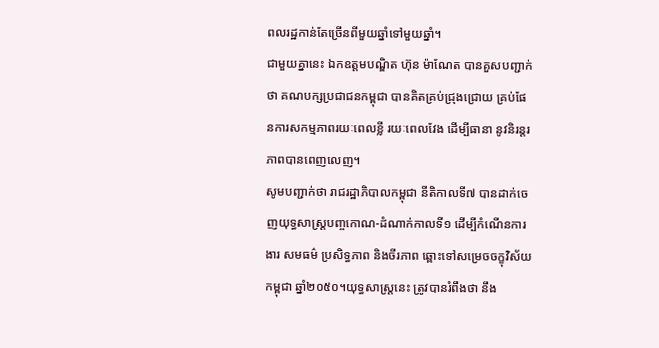ពលរដ្ឋកាន់តែច្រើនពីមួយឆ្នាំទៅមួយឆ្នាំ។
ជាមួយគ្នានេះ ឯកឧត្តមបណ្ឌិត ហ៊ុន ម៉ាណែត បានគួសបញ្ជាក់ថា គណបក្សប្រជាជនកម្ពុជា បានគិតគ្រប់ជ្រុងជ្រោយ គ្រប់ផែនការសកម្មភាពរយៈពេលខ្លី រយៈពេលវែង ដើម្បីធានា នូវនិរន្តរភាពបានពេញលេញ។
សូមបញ្ជាក់ថា រាជរដ្ឋាភិបាលកម្ពុជា នីតិកាលទី៧ បានដាក់ចេញយុទ្ធសាស្ត្របញ្ចកោណ-ដំណាក់កាលទី១ ដើម្បីកំណើនការងារ សមធម៌ ប្រសិទ្ធភាព និងចីរភាព ឆ្ពោះទៅសម្រេចចក្ខុវិស័យកម្ពុជា ឆ្នាំ២០៥០។យុទ្ធសាស្ត្រនេះ ត្រូវបានរំពឹងថា នឹង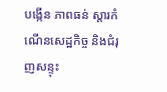បង្កើន ភាពធន់ ស្ដារកំណើនសេដ្ឋកិច្ច និងជំរុញសន្ទុះ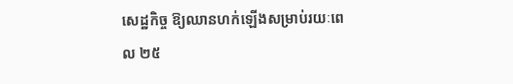សេដ្ឋកិច្ច ឱ្យឈានហក់ឡើងសម្រាប់រយៈពេល ២៥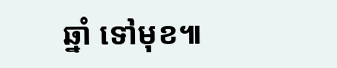ឆ្នាំ ទៅមុខ៕